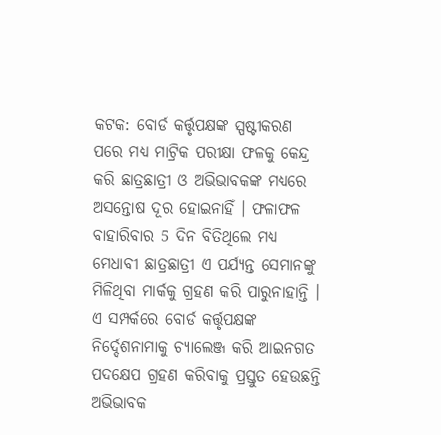କଟକ: ବୋର୍ଡ କର୍ତ୍ତୃପକ୍ଷଙ୍କ ସ୍ପଷ୍ଟୀକରଣ ପରେ ମଧ୍ୟ ମାଟ୍ରିକ ପରୀକ୍ଷା ଫଳକୁ କେନ୍ଦ୍ର କରି ଛାତ୍ରଛାତ୍ରୀ ଓ ଅଭିଭାବକଙ୍କ ମଧ୍ୟରେ ଅସନ୍ତୋଷ ଦୂର ହୋଇନାହିଁ । ଫଳାଫଳ ବାହାରିବାର 5 ଦିନ ବିତିଥିଲେ ମଧ୍ୟ ମେଧାବୀ ଛାତ୍ରଛାତ୍ରୀ ଏ ପର୍ଯ୍ୟନ୍ତ ସେମାନଙ୍କୁ ମିଳିଥିବା ମାର୍କକୁ ଗ୍ରହଣ କରି ପାରୁନାହାନ୍ତି । ଏ ସମ୍ପର୍କରେ ବୋର୍ଡ କର୍ତ୍ତୃପକ୍ଷଙ୍କ ନିର୍ଦ୍ଦେଶନାମାକୁ ଚ୍ୟାଲେଞ୍ଜ କରି ଆଇନଗତ ପଦକ୍ଷେପ ଗ୍ରହଣ କରିବାକୁ ପ୍ରସ୍ତୁତ ହେଉଛନ୍ତି ଅଭିଭାବକ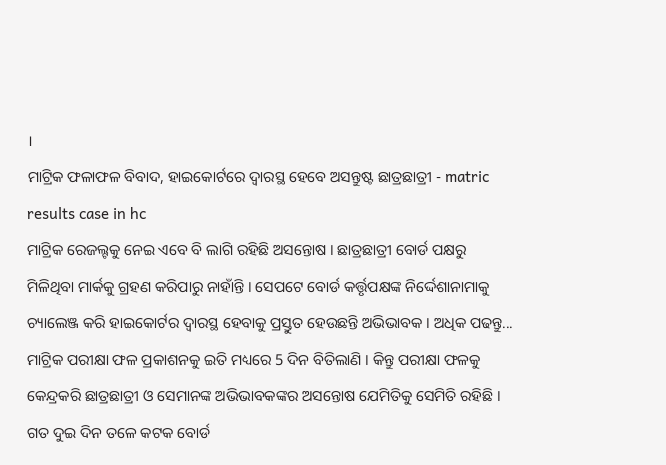।
ମାଟ୍ରିକ ଫଳାଫଳ ବିବାଦ, ହାଇକୋର୍ଟରେ ଦ୍ୱାରସ୍ଥ ହେବେ ଅସନ୍ତୁଷ୍ଟ ଛାତ୍ରଛାତ୍ରୀ - matric results case in hc
ମାଟ୍ରିକ ରେଜଲ୍ଟକୁ ନେଇ ଏବେ ବି ଲାଗି ରହିଛି ଅସନ୍ତୋଷ । ଛାତ୍ରଛାତ୍ରୀ ବୋର୍ଡ ପକ୍ଷରୁ ମିଳିଥିବା ମାର୍କକୁ ଗ୍ରହଣ କରିପାରୁ ନାହାଁନ୍ତି । ସେପଟେ ବୋର୍ଡ କର୍ତ୍ତୃପକ୍ଷଙ୍କ ନିର୍ଦ୍ଦେଶାନାମାକୁ ଚ୍ୟାଲେଞ୍ଜ କରି ହାଇକୋର୍ଟର ଦ୍ବାରସ୍ଥ ହେବାକୁ ପ୍ରସ୍ତୁତ ହେଉଛନ୍ତି ଅଭିଭାବକ । ଅଧିକ ପଢନ୍ତୁ...
ମାଟ୍ରିକ ପରୀକ୍ଷା ଫଳ ପ୍ରକାଶନକୁ ଇତି ମଧ୍ୟରେ 5 ଦିନ ବିତିଲାଣି । କିନ୍ତୁ ପରୀକ୍ଷା ଫଳକୁ କେନ୍ଦ୍ରକରି ଛାତ୍ରଛାତ୍ରୀ ଓ ସେମାନଙ୍କ ଅଭିଭାବକଙ୍କର ଅସନ୍ତୋଷ ଯେମିତିକୁ ସେମିତି ରହିଛି । ଗତ ଦୁଇ ଦିନ ତଳେ କଟକ ବୋର୍ଡ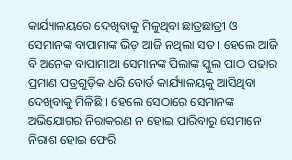କାର୍ଯ୍ୟାଳୟରେ ଦେଖିବାକୁ ମିଳୁଥିବା ଛାତ୍ରଛାତ୍ରୀ ଓ ସେମାନଙ୍କ ବାପାମାଙ୍କ ଭିଡ଼ ଆଜି ନଥିଲା ସତ । ହେଲେ ଆଜି ବି ଅନେକ ବାପାମାଆ ସେମାନଙ୍କ ପିଲାଙ୍କ ସ୍କୁଲ ପାଠ ପଢାର ପ୍ରମାଣ ପତ୍ରଗୁଡ଼ିକ ଧରି ବୋର୍ଡ କାର୍ଯ୍ୟାଳୟକୁ ଆସିଥିବା ଦେଖିବାକୁ ମିଳିଛି । ହେଲେ ସେଠାରେ ସେମାନଙ୍କ ଅଭିଯୋଗର ନିରାକରଣ ନ ହୋଇ ପାରିବାରୁ ସେମାନେ ନିରାଶ ହୋଇ ଫେରି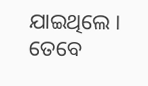ଯାଇଥିଲେ । ତେବେ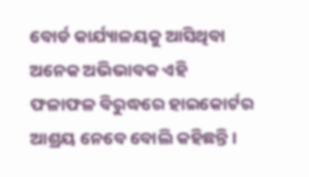ବୋର୍ଡ କାର୍ଯ୍ୟାଳୟକୁ ଆସିଥିବା ଅନେକ ଅଭିଭାବକ ଏହି ଫଳାଫଳ ବିରୁଦ୍ଧରେ ହାଇକୋର୍ଟର ଆଶ୍ରୟ ନେବେ ବୋଲି କହିଛନ୍ତି ।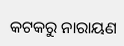କଟକରୁ ନାରାୟଣ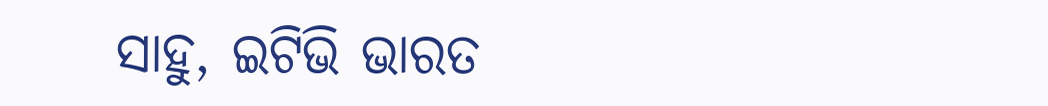ସାହୁ, ଇଟିଭି ଭାରତ